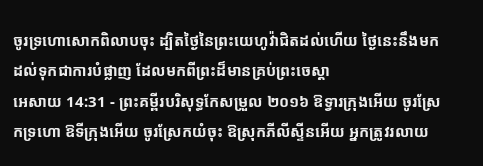ចូរទ្រហោសោកពិលាបចុះ ដ្បិតថ្ងៃនៃព្រះយេហូវ៉ាជិតដល់ហើយ ថ្ងៃនេះនឹងមកដល់ទុកជាការបំផ្លាញ ដែលមកពីព្រះដ៏មានគ្រប់ព្រះចេស្តា
អេសាយ 14:31 - ព្រះគម្ពីរបរិសុទ្ធកែសម្រួល ២០១៦ ឱទ្វារក្រុងអើយ ចូរស្រែកទ្រហោ ឱទីក្រុងអើយ ចូរស្រែកយំចុះ ឱស្រុកភីលីស្ទីនអើយ អ្នកត្រូវរលាយ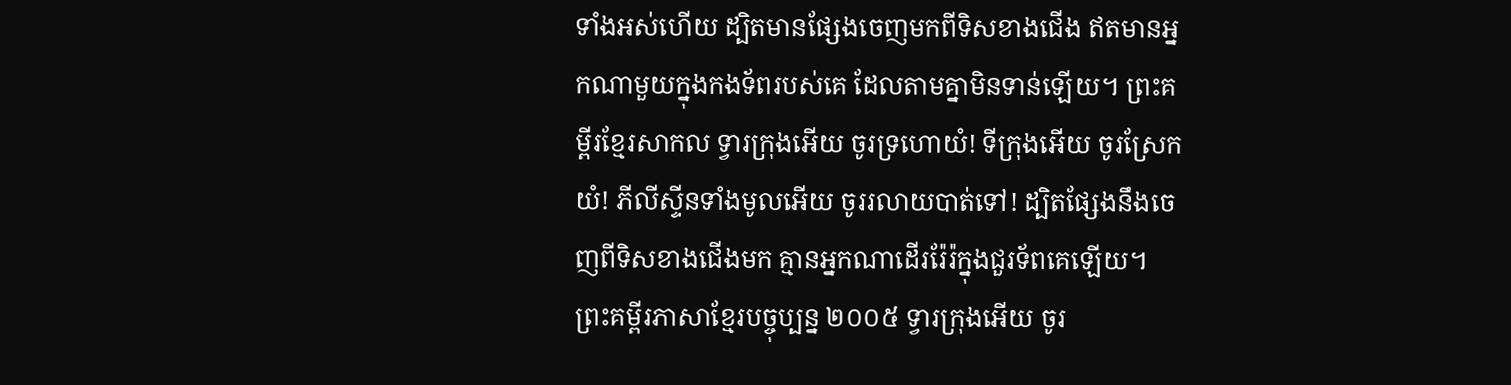ទាំងអស់ហើយ ដ្បិតមានផ្សែងចេញមកពីទិសខាងជើង ឥតមានអ្នកណាមួយក្នុងកងទ័ពរបស់គេ ដែលតាមគ្នាមិនទាន់ឡើយ។ ព្រះគម្ពីរខ្មែរសាកល ទ្វារក្រុងអើយ ចូរទ្រហោយំ! ទីក្រុងអើយ ចូរស្រែកយំ! ភីលីស្ទីនទាំងមូលអើយ ចូររលាយបាត់ទៅ! ដ្បិតផ្សែងនឹងចេញពីទិសខាងជើងមក គ្មានអ្នកណាដើររ៉ែរ៉ក្នុងជួរទ័ពគេឡើយ។ ព្រះគម្ពីរភាសាខ្មែរបច្ចុប្បន្ន ២០០៥ ទ្វារក្រុងអើយ ចូរ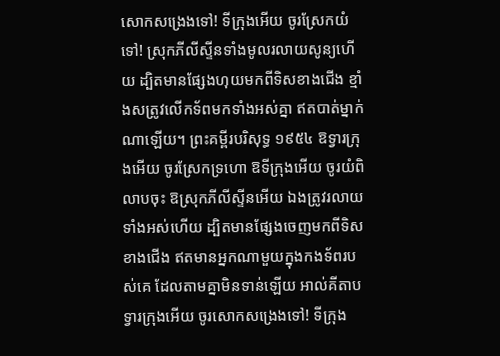សោកសង្រេងទៅ! ទីក្រុងអើយ ចូរស្រែកយំទៅ! ស្រុកភីលីស្ទីនទាំងមូលរលាយសូន្យហើយ ដ្បិតមានផ្សែងហុយមកពីទិសខាងជើង ខ្មាំងសត្រូវលើកទ័ពមកទាំងអស់គ្នា ឥតបាត់ម្នាក់ណាឡើយ។ ព្រះគម្ពីរបរិសុទ្ធ ១៩៥៤ ឱទ្វារក្រុងអើយ ចូរស្រែកទ្រហោ ឱទីក្រុងអើយ ចូរយំពិលាបចុះ ឱស្រុកភីលីស្ទីនអើយ ឯងត្រូវរលាយទាំងអស់ហើយ ដ្បិតមានផ្សែងចេញមកពីទិសខាងជើង ឥតមានអ្នកណាមួយក្នុងកងទ័ពរបស់គេ ដែលតាមគ្នាមិនទាន់ឡើយ អាល់គីតាប ទ្វារក្រុងអើយ ចូរសោកសង្រេងទៅ! ទីក្រុង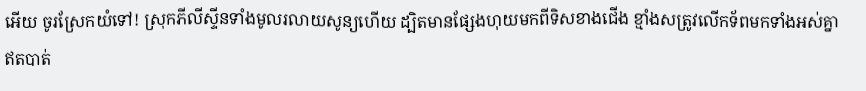អើយ ចូរស្រែកយំទៅ! ស្រុកភីលីស្ទីនទាំងមូលរលាយសូន្យហើយ ដ្បិតមានផ្សែងហុយមកពីទិសខាងជើង ខ្មាំងសត្រូវលើកទ័ពមកទាំងអស់គ្នា ឥតបាត់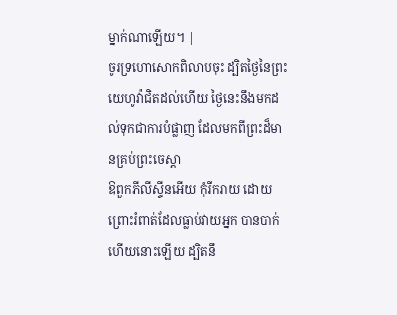ម្នាក់ណាឡើយ។ |
ចូរទ្រហោសោកពិលាបចុះ ដ្បិតថ្ងៃនៃព្រះយេហូវ៉ាជិតដល់ហើយ ថ្ងៃនេះនឹងមកដល់ទុកជាការបំផ្លាញ ដែលមកពីព្រះដ៏មានគ្រប់ព្រះចេស្តា
ឱពួកភីលីស្ទីនអើយ កុំរីករាយ ដោយព្រោះរំពាត់ដែលធ្លាប់វាយអ្នក បានបាក់ហើយនោះឡើយ ដ្បិតនឹ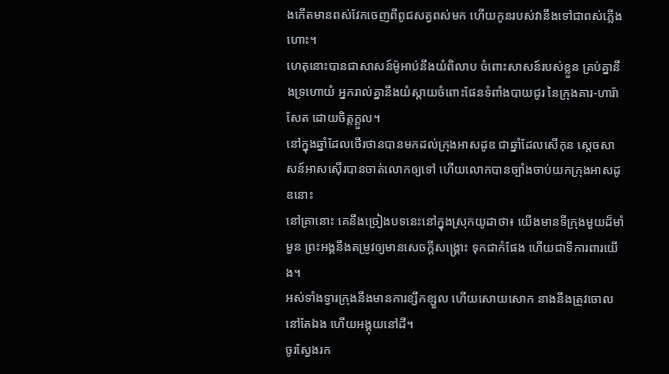ងកើតមានពស់វែកចេញពីពូជសត្វពស់មក ហើយកូនរបស់វានឹងទៅជាពស់ភ្លើងហោះ។
ហេតុនោះបានជាសាសន៍ម៉ូអាប់នឹងយំពិលាប ចំពោះសាសន៍របស់ខ្លួន គ្រប់គ្នានឹងទ្រហោយំ អ្នករាល់គ្នានឹងយំស្តាយចំពោះផែនទំពាំងបាយជូរ នៃក្រុងគារ-ហារ៉ាសែត ដោយចិត្តក្តួល។
នៅក្នុងឆ្នាំដែលថើរថានបានមកដល់ក្រុងអាសដូឌ ជាឆ្នាំដែលសើកុន ស្តេចសាសន៍អាសស៊ើរបានចាត់លោកឲ្យទៅ ហើយលោកបានច្បាំងចាប់យកក្រុងអាសដូឌនោះ
នៅគ្រានោះ គេនឹងច្រៀងបទនេះនៅក្នុងស្រុកយូដាថា៖ យើងមានទីក្រុងមួយដ៏មាំមួន ព្រះអង្គនឹងតម្រូវឲ្យមានសេចក្ដីសង្គ្រោះ ទុកជាកំផែង ហើយជាទីការពារយើង។
អស់ទាំងទ្វារក្រុងនឹងមានការខ្សឹកខ្សួល ហើយសោយសោក នាងនឹងត្រូវចោលនៅតែឯង ហើយអង្គុយនៅដី។
ចូរស្វែងរក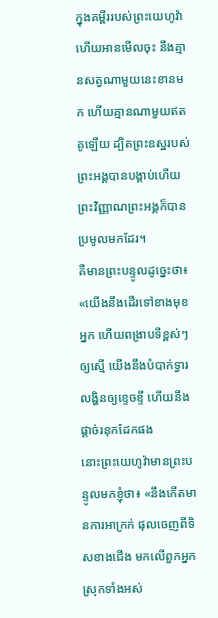ក្នុងគម្ពីររបស់ព្រះយេហូវ៉ា ហើយអានមើលចុះ នឹងគ្មានសត្វណាមួយនេះខានមក ហើយគ្មានណាមួយឥតគូឡើយ ដ្បិតព្រះឧស្ឋរបស់ព្រះអង្គបានបង្គាប់ហើយ ព្រះវិញ្ញាណព្រះអង្គក៏បានប្រមូលមកដែរ។
គឺមានព្រះបន្ទូលដូច្នេះថា៖ «យើងនឹងដើរទៅខាងមុខអ្នក ហើយពង្រាបទីខ្ពស់ៗឲ្យស្មើ យើងនឹងបំបាក់ទ្វារលង្ហិនឲ្យខ្ទេចខ្ទី ហើយនឹងផ្ដាច់រនុកដែកផង
នោះព្រះយេហូវ៉ាមានព្រះបន្ទូលមកខ្ញុំថា៖ «នឹងកើតមានការអាក្រក់ ផុលចេញពីទិសខាងជើង មកលើពួកអ្នកស្រុកទាំងអស់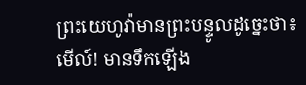ព្រះយេហូវ៉ាមានព្រះបន្ទូលដូច្នេះថា៖ មើល៍! មានទឹកឡើង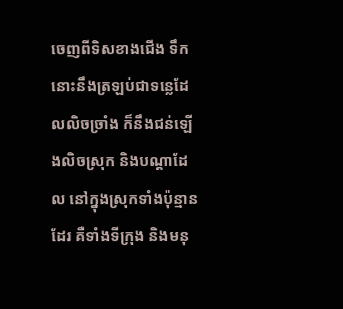ចេញពីទិសខាងជើង ទឹកនោះនឹងត្រឡប់ជាទន្លេដែលលិចច្រាំង ក៏នឹងជន់ឡើងលិចស្រុក និងបណ្ដាដែល នៅក្នុងស្រុកទាំងប៉ុន្មានដែរ គឺទាំងទីក្រុង និងមនុ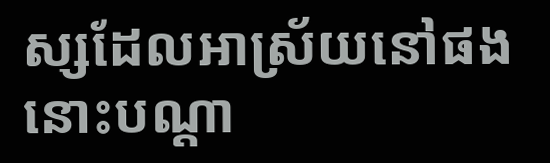ស្សដែលអាស្រ័យនៅផង នោះបណ្ដា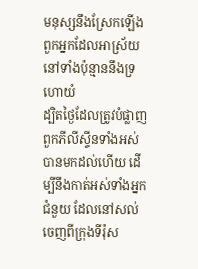មនុស្សនឹងស្រែកឡើង ពួកអ្នកដែលអាស្រ័យនៅទាំងប៉ុន្មាននឹងទ្រហោយំ
ដ្បិតថ្ងៃដែលត្រូវបំផ្លាញពួកភីលីស្ទីនទាំងអស់ បានមកដល់ហើយ ដើម្បីនឹងកាត់អស់ទាំងអ្នកជំនួយ ដែលនៅសល់ចេញពីក្រុងទីរ៉ុស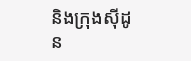និងក្រុងស៊ីដូន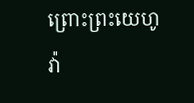ព្រោះព្រះយេហូវ៉ា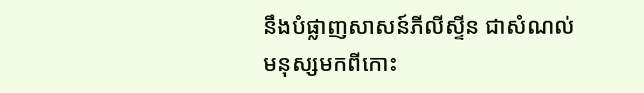នឹងបំផ្លាញសាសន៍ភីលីស្ទីន ជាសំណល់មនុស្សមកពីកោះ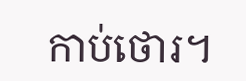កាប់ថោរ។